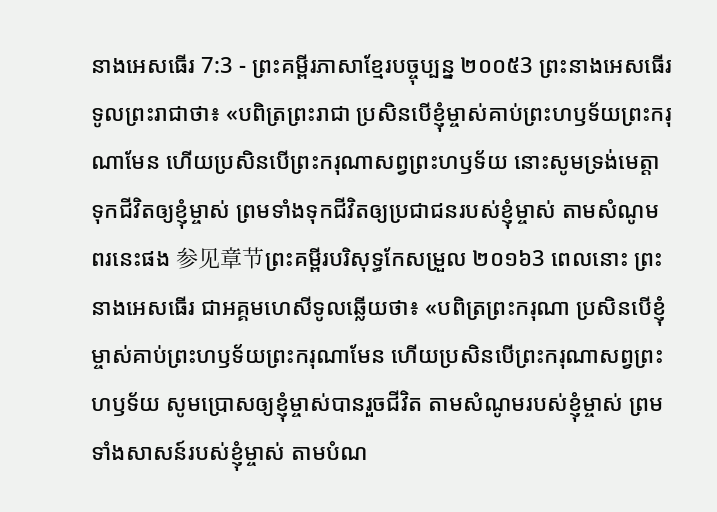នាងអេសធើរ 7:3 - ព្រះគម្ពីរភាសាខ្មែរបច្ចុប្បន្ន ២០០៥3 ព្រះនាងអេសធើរទូលព្រះរាជាថា៖ «បពិត្រព្រះរាជា ប្រសិនបើខ្ញុំម្ចាស់គាប់ព្រះហឫទ័យព្រះករុណាមែន ហើយប្រសិនបើព្រះករុណាសព្វព្រះហឫទ័យ នោះសូមទ្រង់មេត្តាទុកជីវិតឲ្យខ្ញុំម្ចាស់ ព្រមទាំងទុកជីវិតឲ្យប្រជាជនរបស់ខ្ញុំម្ចាស់ តាមសំណូមពរនេះផង 参见章节ព្រះគម្ពីរបរិសុទ្ធកែសម្រួល ២០១៦3 ពេលនោះ ព្រះនាងអេសធើរ ជាអគ្គមហេសីទូលឆ្លើយថា៖ «បពិត្រព្រះករុណា ប្រសិនបើខ្ញុំម្ចាស់គាប់ព្រះហឫទ័យព្រះករុណាមែន ហើយប្រសិនបើព្រះករុណាសព្វព្រះហឫទ័យ សូមប្រោសឲ្យខ្ញុំម្ចាស់បានរួចជីវិត តាមសំណូមរបស់ខ្ញុំម្ចាស់ ព្រមទាំងសាសន៍របស់ខ្ញុំម្ចាស់ តាមបំណ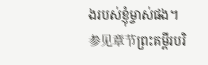ងរបស់ខ្ញុំម្ចាស់ផង។ 参见章节ព្រះគម្ពីរបរិ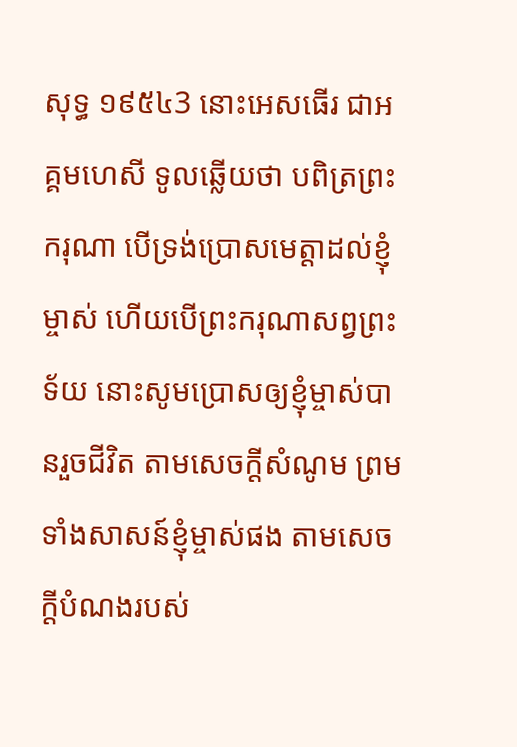សុទ្ធ ១៩៥៤3 នោះអេសធើរ ជាអគ្គមហេសី ទូលឆ្លើយថា បពិត្រព្រះករុណា បើទ្រង់ប្រោសមេត្តាដល់ខ្ញុំម្ចាស់ ហើយបើព្រះករុណាសព្វព្រះទ័យ នោះសូមប្រោសឲ្យខ្ញុំម្ចាស់បានរួចជីវិត តាមសេចក្ដីសំណូម ព្រមទាំងសាសន៍ខ្ញុំម្ចាស់ផង តាមសេចក្ដីបំណងរបស់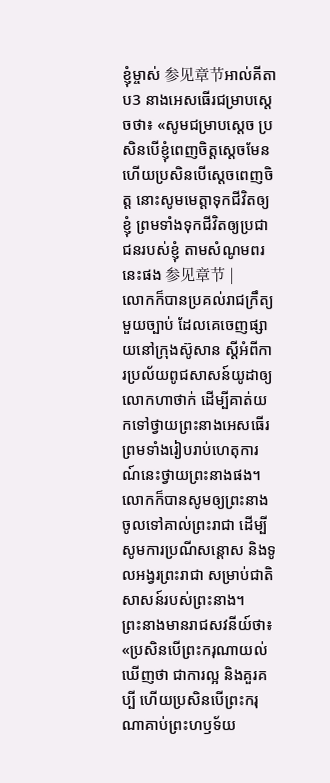ខ្ញុំម្ចាស់ 参见章节អាល់គីតាប3 នាងអេសធើរជម្រាបស្តេចថា៖ «សូមជម្រាបស្តេច ប្រសិនបើខ្ញុំពេញចិត្តស្តេចមែន ហើយប្រសិនបើស្តេចពេញចិត្ត នោះសូមមេត្តាទុកជីវិតឲ្យខ្ញុំ ព្រមទាំងទុកជីវិតឲ្យប្រជាជនរបស់ខ្ញុំ តាមសំណូមពរនេះផង 参见章节 |
លោកក៏បានប្រគល់រាជក្រឹត្យមួយច្បាប់ ដែលគេចេញផ្សាយនៅក្រុងស៊ូសាន ស្ដីអំពីការប្រល័យពូជសាសន៍យូដាឲ្យលោកហាថាក់ ដើម្បីគាត់យកទៅថ្វាយព្រះនាងអេសធើរ ព្រមទាំងរៀបរាប់ហេតុការណ៍នេះថ្វាយព្រះនាងផង។ លោកក៏បានសូមឲ្យព្រះនាងចូលទៅគាល់ព្រះរាជា ដើម្បីសូមការប្រណីសន្ដោស និងទូលអង្វរព្រះរាជា សម្រាប់ជាតិសាសន៍របស់ព្រះនាង។
ព្រះនាងមានរាជសវនីយ៍ថា៖ «ប្រសិនបើព្រះករុណាយល់ឃើញថា ជាការល្អ និងគួរគប្បី ហើយប្រសិនបើព្រះករុណាគាប់ព្រះហឫទ័យ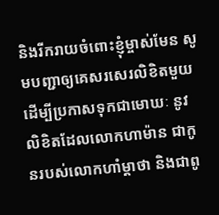និងរីករាយចំពោះខ្ញុំម្ចាស់មែន សូមបញ្ជាឲ្យគេសរសេរលិខិតមួយ ដើម្បីប្រកាសទុកជាមោឃៈ នូវលិខិតដែលលោកហាម៉ាន ជាកូនរបស់លោកហាំម្ដាថា និងជាពូ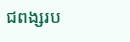ជពង្សរប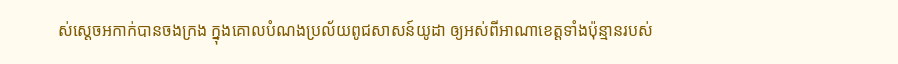ស់ស្ដេចអកាក់បានចងក្រង ក្នុងគោលបំណងប្រល័យពូជសាសន៍យូដា ឲ្យអស់ពីអាណាខេត្តទាំងប៉ុន្មានរបស់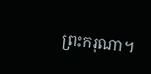ព្រះករុណា។